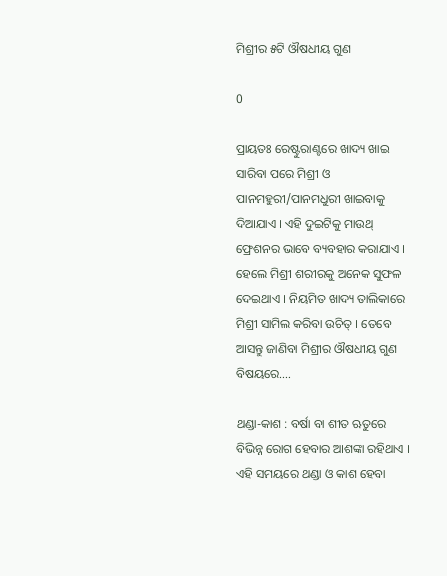ମିଶ୍ରୀର ୫ଟି ଔଷଧୀୟ ଗୁଣ

0

ପ୍ରାୟତଃ ରେଷ୍ଟୁରାଣ୍ଟରେ ଖାଦ୍ୟ ଖାଇ ସାରିବା ପରେ ମିଶ୍ରୀ ଓ ପାନମହୁରୀ/ପାନମଧୁରୀ ଖାଇବାକୁ ଦିଆଯାଏ । ଏହି ଦୁଇଟିକୁ ମାଉଥ୍ ଫ୍ରେଶନର ଭାବେ ବ୍ୟବହାର କରାଯାଏ । ହେଲେ ମିଶ୍ରୀ ଶରୀରକୁ ଅନେକ ସୁଫଳ ଦେଇଥାଏ । ନିୟମିତ ଖାଦ୍ୟ ତାଲିକାରେ ମିଶ୍ରୀ ସାମିଲ କରିବା ଉଚିତ୍ । ତେବେ ଆସନ୍ତୁ ଜାଣିବା ମିଶ୍ରୀର ଔଷଧୀୟ ଗୁଣ ବିଷୟରେ….

ଥଣ୍ଡା-କାଶ : ବର୍ଷା ବା ଶୀତ ଋତୁରେ ବିଭିନ୍ନ ରୋଗ ହେବାର ଆଶଙ୍କା ରହିଥାଏ । ଏହି ସମୟରେ ଥଣ୍ଡା ଓ କାଶ ହେବା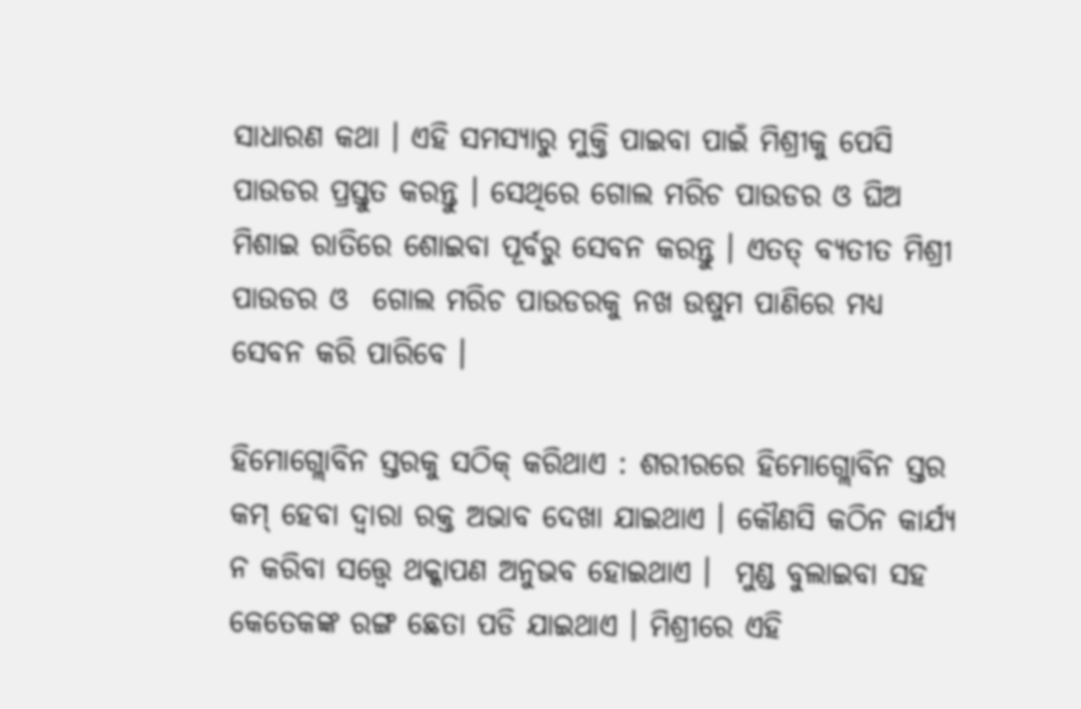ସାଧାରଣ କଥା । ଏହି ସମସ୍ୟାରୁ ମୁକ୍ତି ପାଇବା ପାଇଁ ମିଶ୍ରୀକୁ ପେସି ପାଉଡର ପ୍ରସ୍ତୁତ କରନ୍ତୁ । ସେଥିରେ ଗୋଲ ମରିଚ ପାଉଡର ଓ ଘିଅ ମିଶାଇ ରାତିରେ ଶୋଇବା ପୂର୍ବରୁ ସେବନ କରନ୍ତୁ । ଏତତ୍ ବ୍ୟତୀତ ମିଶ୍ରୀ ପାଉଡର ଓ  ଗୋଲ ମରିଚ ପାଉଡରକୁ ନଖ ଉଷୁମ ପାଣିରେ ମଧ୍ୟ ସେବନ କରି ପାରିବେ ।

ହିମୋଗ୍ଲୋବିନ ସ୍ତରକୁ ସଠିକ୍ କରିଥାଏ : ଶରୀରରେ ହିମୋଗ୍ଲୋବିନ ସ୍ତର କମ୍ ହେବା ଦ୍ବାରା ରକ୍ତ ଅଭାବ ଦେଖା ଯାଇଥାଏ । କୌଣସି କଠିନ କାର୍ଯ୍ୟ ନ କରିବା ସତ୍ତ୍ବେ ଥକ୍କାପଣ ଅନୁଭବ ହୋଇଥାଏ ।  ମୁଣ୍ଡ ବୁଲାଇବା ସହ କେତେକଙ୍କ ରଙ୍ଗ ଛେତା ପଡି ଯାଇଥାଏ । ମିଶ୍ରୀରେ ଏହି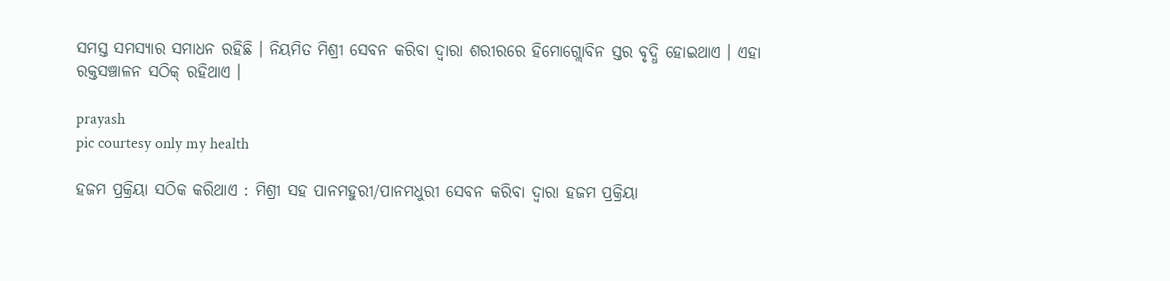ସମସ୍ତ ସମସ୍ୟାର ସମାଧନ ରହିଛି । ନିୟମିତ ମିଶ୍ରୀ ସେବନ କରିବା ଦ୍ବାରା ଶରୀରରେ ହିମୋଗ୍ଲୋବିନ ସ୍ତର ବୃଦ୍ଧି ହୋଇଥାଏ । ଏହା ରକ୍ତସଞ୍ଚାଳନ ସଠିକ୍ ରହିଥାଏ ।

prayash
pic courtesy only my health

ହଜମ ପ୍ରକ୍ରିୟା ସଠିକ କରିଥାଏ : ମିଶ୍ରୀ ସହ ପାନମହୁରୀ/ପାନମଧୁରୀ ସେବନ କରିବା ଦ୍ବାରା ହଜମ ପ୍ରକ୍ରିୟା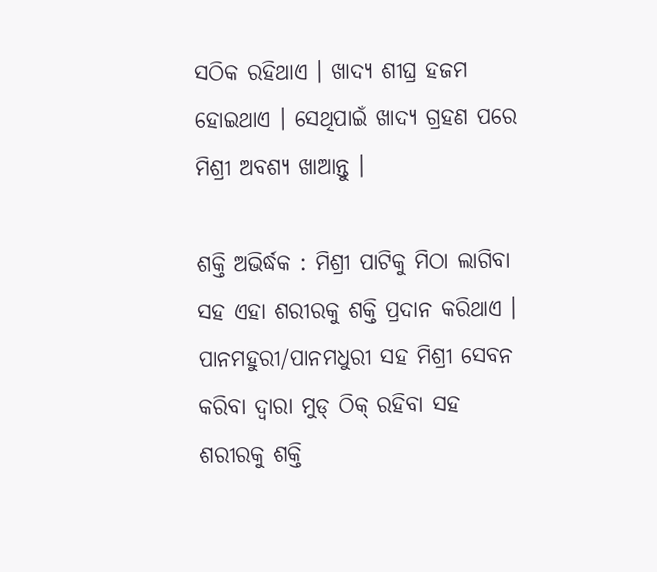ସଠିକ ରହିଥାଏ । ଖାଦ୍ୟ ଶୀଘ୍ର ହଜମ ହୋଇଥାଏ । ସେଥିପାଇଁ ଖାଦ୍ୟ ଗ୍ରହଣ ପରେ ମିଶ୍ରୀ ଅବଶ୍ୟ ଖାଆନ୍ତୁ ।

ଶକ୍ତି ଅଭିର୍ଦ୍ଧକ : ମିଶ୍ରୀ ପାଟିକୁ ମିଠା ଲାଗିବା ସହ ଏହା ଶରୀରକୁ ଶକ୍ତି ପ୍ରଦାନ କରିଥାଏ । ପାନମହୁରୀ/ପାନମଧୁରୀ ସହ ମିଶ୍ରୀ ସେବନ କରିବା ଦ୍ବାରା ମୁଡ୍ ଠିକ୍ ରହିବା ସହ ଶରୀରକୁ ଶକ୍ତି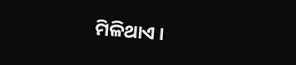ମିଳିଥାଏ ।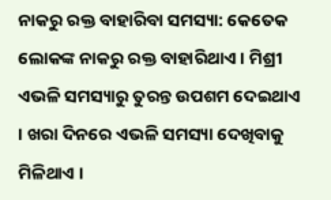ନାକରୁ ରକ୍ତ ବାହାରିବା ସମସ୍ୟା: କେତେକ ଲୋକଙ୍କ ନାକରୁ ରକ୍ତ ବାହାରିଥାଏ । ମିଶ୍ରୀ ଏଭଳି ସମସ୍ୟାରୁ ତୁରନ୍ତ ଉପଶମ ଦେଇଥାଏ । ଖରା ଦିନରେ ଏଭଳି ସମସ୍ୟା ଦେଖିବାକୁ ମିଳିଥାଏ ।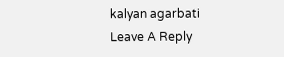kalyan agarbati
Leave A Reply